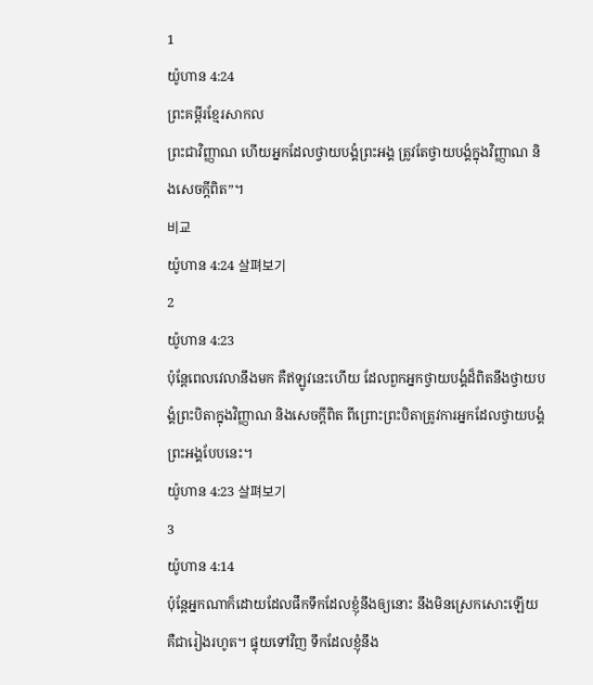1
យ៉ូហាន 4:24
ព្រះគម្ពីរខ្មែរសាកល
ព្រះជាវិញ្ញាណ ហើយអ្នកដែលថ្វាយបង្គំព្រះអង្គ ត្រូវតែថ្វាយបង្គំក្នុងវិញ្ញាណ និងសេចក្ដីពិត”។
비교
យ៉ូហាន 4:24 살펴보기
2
យ៉ូហាន 4:23
ប៉ុន្តែពេលវេលានឹងមក គឺឥឡូវនេះហើយ ដែលពួកអ្នកថ្វាយបង្គំដ៏ពិតនឹងថ្វាយបង្គំព្រះបិតាក្នុងវិញ្ញាណ និងសេចក្ដីពិត ពីព្រោះព្រះបិតាត្រូវការអ្នកដែលថ្វាយបង្គំព្រះអង្គបែបនេះ។
យ៉ូហាន 4:23 살펴보기
3
យ៉ូហាន 4:14
ប៉ុន្តែអ្នកណាក៏ដោយដែលផឹកទឹកដែលខ្ញុំនឹងឲ្យនោះ នឹងមិនស្រេកសោះឡើយ គឺជារៀងរហូត។ ផ្ទុយទៅវិញ ទឹកដែលខ្ញុំនឹង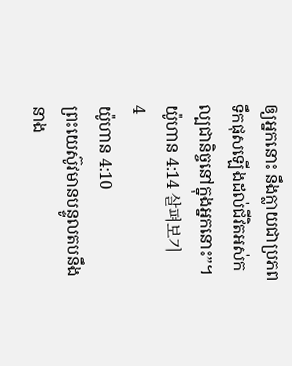ឲ្យអ្នកនោះ នឹងក្លាយជាប្រភពទឹកផុសឡើងដល់ជីវិតអស់កល្បជានិច្ចនៅក្នុងអ្នកនោះ”។
យ៉ូហាន 4:14 살펴보기
4
យ៉ូហាន 4:10
ព្រះយេស៊ូវមានបន្ទូលតបនឹងនាង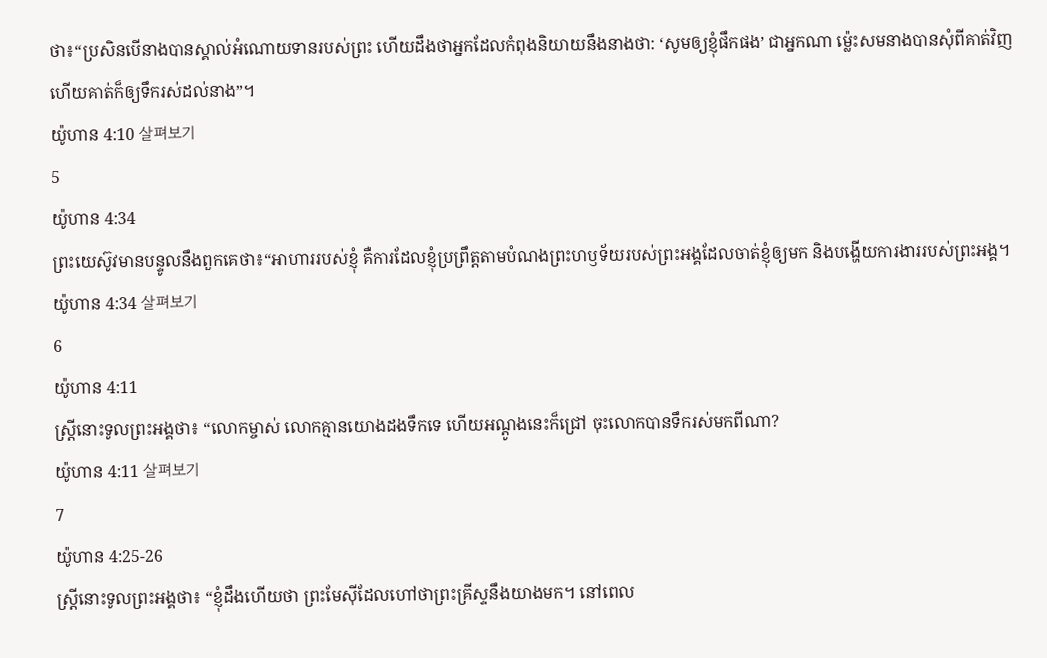ថា៖“ប្រសិនបើនាងបានស្គាល់អំណោយទានរបស់ព្រះ ហើយដឹងថាអ្នកដែលកំពុងនិយាយនឹងនាងថា: ‘សូមឲ្យខ្ញុំផឹកផង’ ជាអ្នកណា ម្ល៉េះសមនាងបានសុំពីគាត់វិញ ហើយគាត់ក៏ឲ្យទឹករស់ដល់នាង”។
យ៉ូហាន 4:10 살펴보기
5
យ៉ូហាន 4:34
ព្រះយេស៊ូវមានបន្ទូលនឹងពួកគេថា៖“អាហាររបស់ខ្ញុំ គឺការដែលខ្ញុំប្រព្រឹត្តតាមបំណងព្រះហឫទ័យរបស់ព្រះអង្គដែលចាត់ខ្ញុំឲ្យមក និងបង្ហើយការងាររបស់ព្រះអង្គ។
យ៉ូហាន 4:34 살펴보기
6
យ៉ូហាន 4:11
ស្ត្រីនោះទូលព្រះអង្គថា៖ “លោកម្ចាស់ លោកគ្មានយោងដងទឹកទេ ហើយអណ្ដូងនេះក៏ជ្រៅ ចុះលោកបានទឹករស់មកពីណា?
យ៉ូហាន 4:11 살펴보기
7
យ៉ូហាន 4:25-26
ស្ត្រីនោះទូលព្រះអង្គថា៖ “ខ្ញុំដឹងហើយថា ព្រះមែស៊ីដែលហៅថាព្រះគ្រីស្ទនឹងយាងមក។ នៅពេល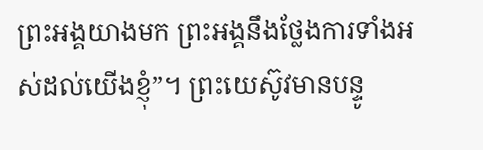ព្រះអង្គយាងមក ព្រះអង្គនឹងថ្លែងការទាំងអស់ដល់យើងខ្ញុំ”។ ព្រះយេស៊ូវមានបន្ទូ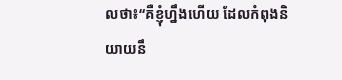លថា៖“គឺខ្ញុំហ្នឹងហើយ ដែលកំពុងនិយាយនឹ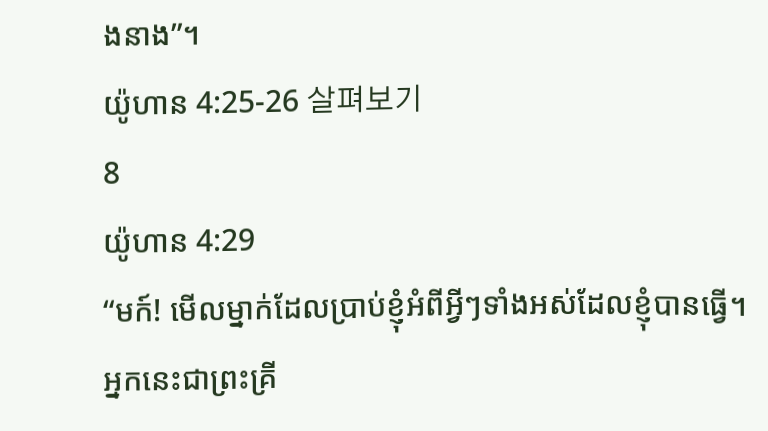ងនាង”។
យ៉ូហាន 4:25-26 살펴보기
8
យ៉ូហាន 4:29
“មក៍! មើលម្នាក់ដែលប្រាប់ខ្ញុំអំពីអ្វីៗទាំងអស់ដែលខ្ញុំបានធ្វើ។ អ្នកនេះជាព្រះគ្រី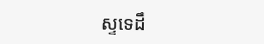ស្ទទេដឹ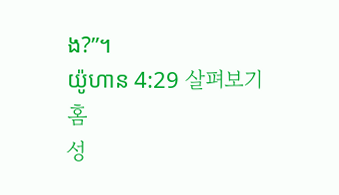ង?”។
យ៉ូហាន 4:29 살펴보기
홈
성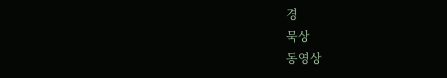경
묵상
동영상